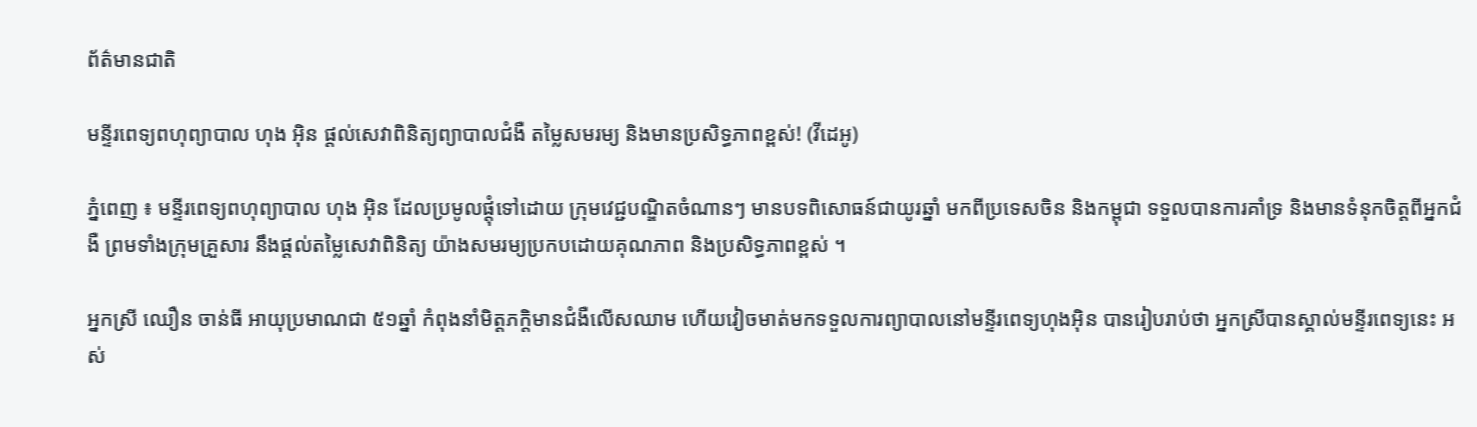ព័ត៌មានជាតិ

មន្ទីរពេទ្យពហុព្យាបាល ហុង អ៊ិន ផ្តល់សេវាពិនិត្យព្យាបាលជំងឺ តម្លៃសមរម្យ និងមានប្រសិទ្ធភាពខ្ពស់! (វីដេអូ)

ភ្នំពេញ ៖ មន្ទីរពេទ្យពហុព្យាបាល ហុង អ៊ិន ដែលប្រមូលផ្តុំទៅដោយ ក្រុមវេជ្ជបណ្ឌិតចំណានៗ មានបទពិសោធន៍ជាយូរឆ្នាំ មកពីប្រទេសចិន និងកម្ពុជា ទទួលបានការគាំទ្រ និងមានទំនុកចិត្តពីអ្នកជំងឺ ព្រមទាំងក្រុមគ្រួសារ នឹងផ្តល់តម្លៃសេវាពិនិត្យ យ៉ាងសមរម្យប្រកបដោយគុណភាព និងប្រសិទ្ធភាពខ្ពស់ ។

អ្នកស្រី ឈឿន ចាន់ធី អាយុប្រមាណជា ៥១ឆ្នាំ កំពុងនាំមិត្តភក្តិមានជំងឺលើសឈាម ហើយវៀចមាត់មកទទួលការព្យាបាលនៅមន្ទីរពេទ្យហុងអ៊ិន បានរៀបរាប់ថា អ្នកស្រីបានស្គាល់មន្ទីរពេទ្យនេះ អស់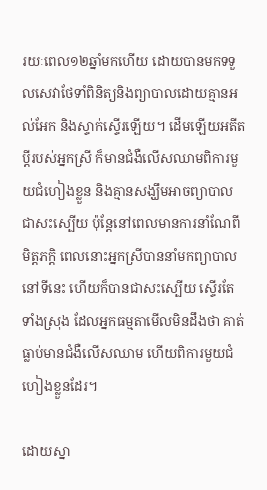រយៈពេល១២ឆ្នាំមកហើយ ដោយបានមកទទួលសេវាថែទាំពិនិត្យនិងព្យាបាលដោយគ្មានអល់អែក និងស្ទាក់ស្ទើរឡើយ។ ដើមឡើយអតីតប្តីរបស់អ្នកស្រី ក៏មានជំងឺលើសឈាមពិការមួយជំហៀងខ្លួន និងគ្មានសង្ឃឹមអាចព្យាបាលជាសះស្បើយ ប៉ុន្តែនៅពេលមានការនាំណែពីមិត្តភក្តិ ពេលនោះអ្នកស្រីបាននាំមកព្យាបាលនៅទីនេះ ហើយក៏បានជាសះស្បើយ ស្ទើរតែទាំងស្រុង ដែលអ្នកធម្មតាមើលមិនដឹងថា គាត់ធ្លាប់មានជំងឺលើសឈាម ហើយពិការមួយជំហៀងខ្លួនដែរ។

ដោយស្នា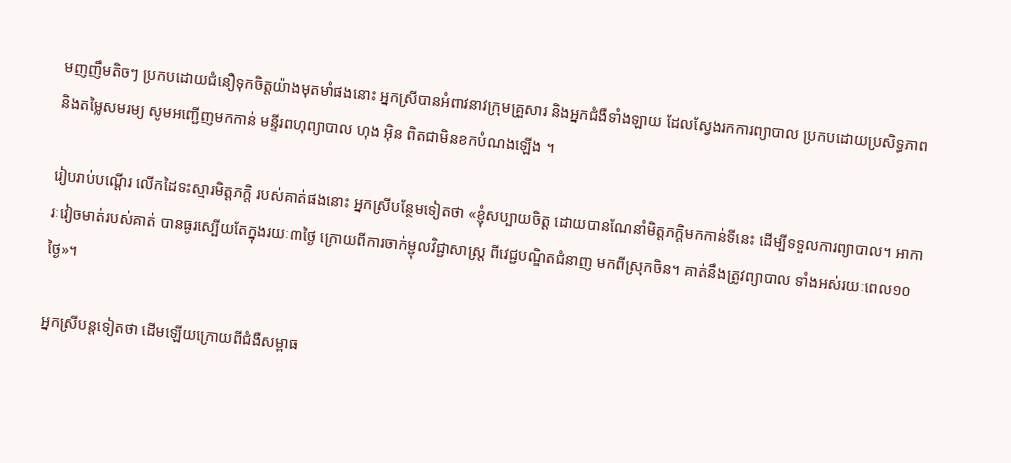មញញឹមតិចៗ ប្រកបដោយជំនឿទុកចិត្តយ៉ាងមុតមាំផងនោះ អ្នកស្រីបានអំពាវនាវក្រុមគ្រួសារ និងអ្នកជំងឺទាំងឡាយ ដែលស្វែងរកការព្យាបាល ប្រកបដោយប្រសិទ្ធភាព និងតម្លៃសមរម្យ សូមអញ្ជើញមកកាន់ មន្ទីរពហុព្យាបាល ហុង អ៊ិន ពិតជាមិនខកបំណងឡើង ។

រៀបរាប់បណ្តើរ លើកដៃទះស្មារមិត្តភក្តិ របស់គាត់ផងនោះ អ្នកស្រីបន្ថែមទៀតថា «ខ្ញុំសប្បាយចិត្ត ដោយបានណែនាំមិត្តភក្តិមកកាន់ទីនេះ ដើម្បីទទួលការព្យាបាល។ អាការៈវៀចមាត់របស់គាត់ បានធូរស្បើយតែក្នុងរយៈ៣ថ្ងៃ ក្រោយពីការចាក់ម្ជុលវិជ្ជាសាស្ត្រ ពីវេជ្ជបណ្ឌិតជំនាញ មកពីស្រុកចិន។ គាត់នឹងត្រូវព្យាបាល ទាំងអស់រយៈពេល១០ថ្ងៃ»។

អ្នកស្រីបន្តទៀតថា ដើមឡើយក្រោយពីជំងឺសម្ពាធ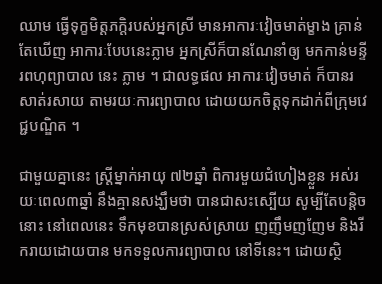ឈាម ធ្វើទុក្ខមិត្តភក្តិរបស់អ្នកស្រី មានអាការៈវៀចមាត់ម្ខាង គ្រាន់តែឃើញ អាការៈបែបនេះភ្លាម អ្នកស្រីក៏បានណែនាំឲ្យ មកកាន់មន្ទីរពហុព្យាបាល នេះ ភ្លាម ។ ជាលទ្ធផល អាការៈវៀចមាត់ ក៏បានរសាត់រសាយ តាមរយៈការព្យាបាល ដោយយកចិត្តទុកដាក់ពីក្រុមវេជ្ជបណ្ឌិត ។

ជាមួយគ្នានេះ ស្ត្រីម្នាក់អាយុ ៧២ឆ្នាំ ពិការមួយជំហៀងខ្លួន អស់រយៈពេល៣ឆ្នាំ នឹងគ្មានសង្ឃឹមថា បានជាសះស្បើយ សូម្បីតែបន្តិចនោះ នៅពេលនេះ ទឹកមុខបានស្រស់ស្រាយ ញញឹមញញែម និងរីករាយដោយបាន មកទទួលការព្យាបាល នៅទីនេះ។ ដោយស្ថិ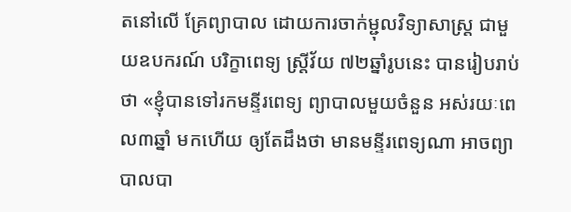តនៅលើ គ្រែព្យាបាល ដោយការចាក់ម្ជុលវិទ្យាសាស្ត្រ ជាមួយឧបករណ៍ បរិក្ខាពេទ្យ ស្ត្រីវ័យ ៧២ឆ្នាំរូបនេះ បានរៀបរាប់ថា «ខ្ញុំបានទៅរកមន្ទីរពេទ្យ ព្យាបាលមួយចំនួន អស់រយៈពេល៣ឆ្នាំ មកហើយ ឲ្យតែដឹងថា មានមន្ទីរពេទ្យណា អាចព្យាបាលបា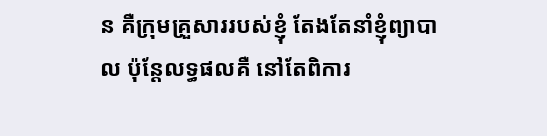ន គឺក្រុមគ្រួសាររបស់ខ្ញុំ តែងតែនាំខ្ញុំព្យាបាល ប៉ុន្តែលទ្ធផលគឺ នៅតែពិការ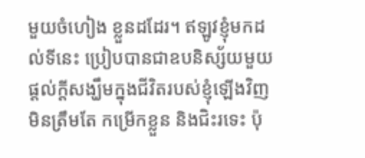មួយចំហៀង ខ្លួនដដែរ។ ឥឡូវខ្ញុំមកដល់ទីនេះ ប្រៀបបានជាឧបនិស្ស័យមួយ ផ្តល់ក្តីសង្ឃឹមក្នុងជីវិតរបស់ខ្ញុំឡើងវិញ មិនត្រឹមតែ កម្រើកខ្លួន និងជិះរទេះ ប៉ុ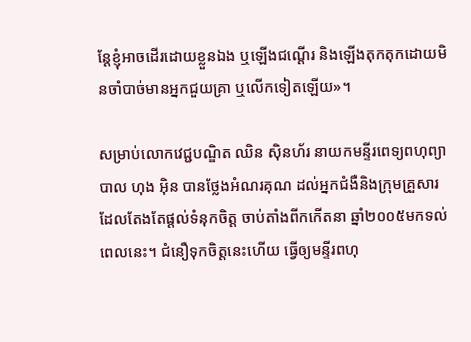ន្តែខ្ញុំអាចដើរដោយខ្លួនឯង ឬឡើងជណ្តើរ និងឡើងតុកតុកដោយមិនចាំបាច់មានអ្នកជួយគ្រា ឬលើកទៀតឡើយ»។

សម្រាប់លោកវេជ្ជបណ្ឌិត ឈិន ស៊ិនហ័រ នាយកមន្ទីរពេទ្យពហុព្យាបាល ហុង អ៊ិន បានថ្លែងអំណរគុណ ដល់អ្នកជំងឺនិងក្រុមគ្រួសារ ដែលតែងតែផ្តល់ទំនុកចិត្ត ចាប់តាំងពីកកើតនា ឆ្នាំ២០០៥មកទល់ពេលនេះ។ ជំនឿទុកចិត្តនេះហើយ ធ្វើឲ្យមន្ទីរពហុ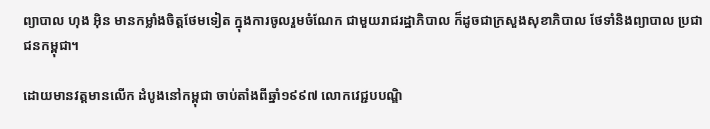ព្យាបាល ហុង អ៊ិន មានកម្លាំងចិត្តថែមទៀត ក្នុងការចូលរួមចំណែក ជាមួយរាជរដ្ឋាភិបាល ក៏ដូចជាក្រសួងសុខាភិបាល ថែទាំនិងព្យាបាល ប្រជាជនកម្ពុជា។

ដោយមានវត្តមានលើក ដំបូងនៅកម្ពុជា ចាប់តាំងពីឆ្នាំ១៩៩៧ លោកវេជ្ជបបណ្ឌិ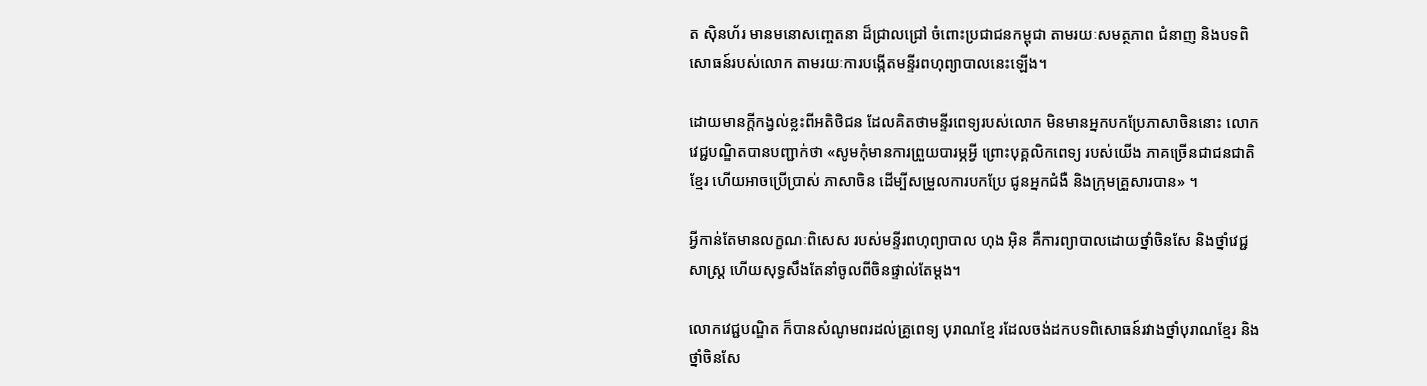ត ស៊ិនហ័រ មានមនោសញ្ចេតនា ដ៏ជ្រាលជ្រៅ ចំពោះប្រជាជនកម្ពុជា តាមរយៈសមត្ថភាព ជំនាញ និងបទពិសោធន៍របស់លោក តាមរយៈការបង្កើតមន្ទីរពហុព្យាបាលនេះឡើង។

ដោយមានក្តីកង្វល់ខ្លះពីអតិថិជន ដែលគិតថាមន្ទីរពេទ្យរបស់លោក មិនមានអ្នកបកប្រែភាសាចិននោះ លោកវេជ្ជបណ្ឌិតបានបញ្ជាក់ថា «សូមកុំមានការព្រួយបារម្ភអ្វី ព្រោះបុគ្គលិកពេទ្យ របស់យើង ភាគច្រើនជាជនជាតិខ្មែរ ហើយអាចប្រើប្រាស់ ភាសាចិន ដើម្បីសម្រួលការបកប្រែ ជូនអ្នកជំងឺ និងក្រុមគ្រួសារបាន» ។

អ្វីកាន់តែមានលក្ខណៈពិសេស របស់មន្ទីរពហុព្យាបាល ហុង អ៊ិន គឺការព្យាបាលដោយថ្នាំចិនសែ និងថ្នាំវេជ្ជសាស្ត្រ ហើយសុទ្ធសឹងតែនាំចូលពីចិនផ្ទាល់តែម្តង។

លោកវេជ្ជបណ្ឌិត ក៏បានសំណូមពរដល់គ្រូពេទ្យ បុរាណខ្មែ រដែលចង់ដកបទពិសោធន៍រវាងថ្នាំបុរាណខ្មែរ និងថ្នាំចិនសែ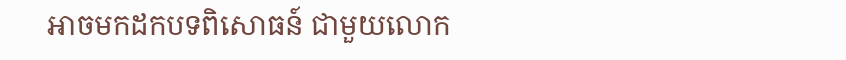អាចមកដកបទពិសោធន៍ ជាមួយលោក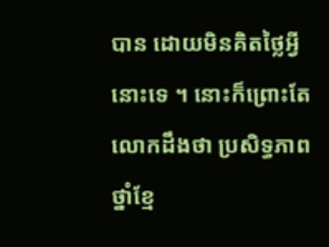បាន ដោយមិនគិតថ្លៃអ្វីនោះទេ ។ នោះក៏ព្រោះតែលោកដឹងថា ប្រសិទ្ធភាពថ្នាំខ្មែ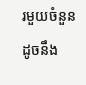រមួយចំនួន ដូចនឹង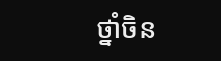ថ្នាំចិន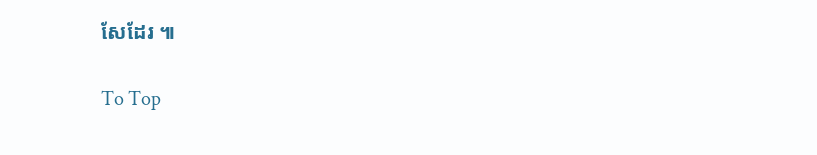សែដែរ ៕

To Top